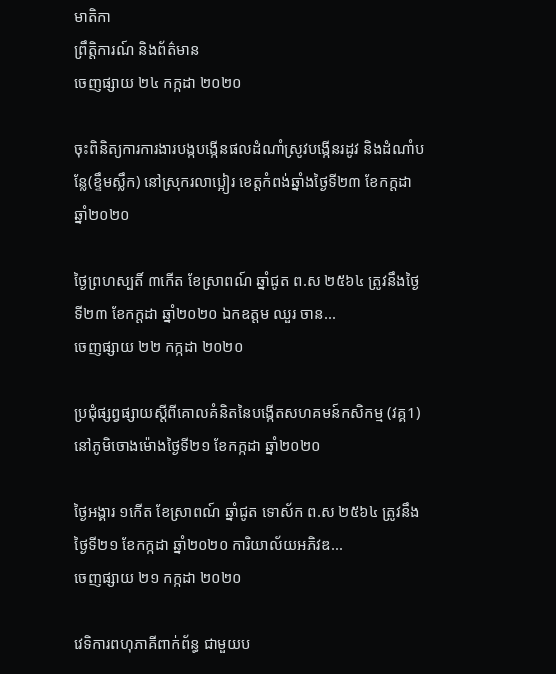មាតិកា
ព្រឹត្តិការណ៍ និងព័ត៌មាន
ចេញផ្សាយ ២៤ កក្កដា ២០២០

ចុះពិនិត្យការការងារបង្កបង្កើនផលដំណាំស្រូវបង្កើនរដូវ និងដំណាំបន្លែ(ខ្ទឹមស្លឹក) នៅស្រុករលាប្អៀរ ខេត្តកំពង់ឆ្នាំងថ្ងៃទី២៣ ខែកក្ដដា ឆ្នាំ២០២០

ថ្ងៃព្រហស្បតិ៍ ៣កើត ខែស្រាពណ៍ ឆ្នាំជូត ព.ស ២៥៦៤ ត្រូវនឹងថ្ងៃទី២៣ ខែកក្ដដា ឆ្នាំ២០២០ ឯកឧត្តម ឈួរ ចាន...
ចេញផ្សាយ ២២ កក្កដា ២០២០

ប្រជុំផ្សព្វផ្សាយស្តីពីគោលគំនិតនៃបង្កើតសហគមន៍កសិកម្ម (វគ្គ1)នៅភូមិចោងម៉ោងថ្ងៃទី២១ ខែកក្កដា ឆ្នាំ២០២០

ថ្ងៃអង្គារ ១កើត ខែស្រាពណ៍ ឆ្នាំជូត ទោស័ក ព.ស ២៥៦៤ ត្រូវនឹងថ្ងៃទី២១ ខែកក្កដា ឆ្នាំ២០២០ ការិយាល័យអភិវឌ...
ចេញផ្សាយ ២១ កក្កដា ២០២០

វេទិការពហុភាគីពាក់ព័ន្ធ ជាមួយប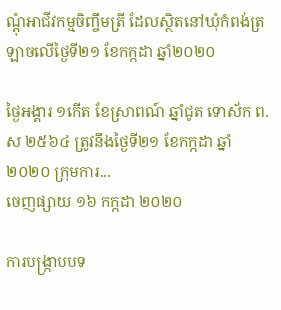ណ្តុំអាជីវកម្មចិញ្ចឹមត្រី ដែលស្ថិតនៅឃុំកំពង់ត្រឡាចលេីថ្ងៃទី២១ ខែកក្កដា ឆ្នាំ២០២០

ថ្ងៃអង្គារ ១កើត ខែស្រាពណ៍ ឆ្នាំជូត ទោស័ក ព.ស ២៥៦៤ ត្រូវនឹងថ្ងៃទី២១ ខែកក្កដា ឆ្នាំ២០២០ ក្រុមការ...
ចេញផ្សាយ ១៦ កក្កដា ២០២០

ការបង្ក្រាបបទ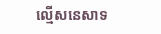ល្មើសនេសាទ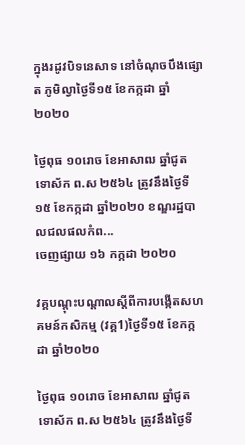ក្នុងរដូវបិទនេសាទ នៅចំណុចបឹងផ្សោត ភូមិល្វាថ្ងៃទី១៥ ខែកក្កដា ឆ្នាំ២០២០

ថ្ងៃពុធ ១០រោច ខែអាសាឍ ឆ្នាំជូត ទោស័ក ព.ស ២៥៦៤ ត្រូវនឹងថ្ងៃទី១៥ ខែកក្កដា ឆ្នាំ២០២០ ខណ្ឌរដ្ឋបាលជលផលកំព...
ចេញផ្សាយ ១៦ កក្កដា ២០២០

វគ្គបណ្តុះបណ្តាលស្តីពីការបង្កើតសហគមន៍កសិកម្ម (វគ្គ1)ថ្ងៃទី១៥ ខែកក្កដា ឆ្នាំ២០២០

ថ្ងៃពុធ ១០រោច ខែអាសាឍ ឆ្នាំជូត ទោស័ក ព.ស ២៥៦៤ ត្រូវនឹងថ្ងៃទី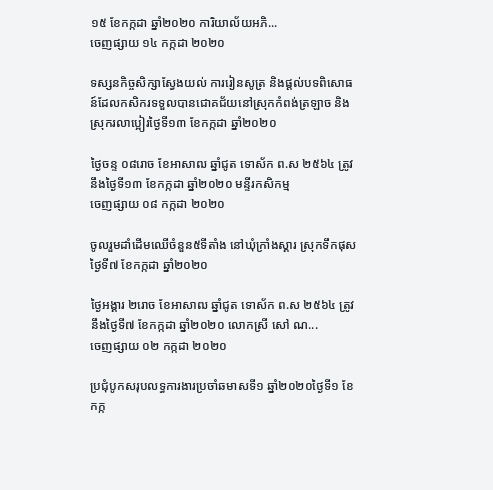១៥ ខែកក្កដា ឆ្នាំ២០២០ ការិយាល័យអភិ...
ចេញផ្សាយ ១៤ កក្កដា ២០២០

ទស្សនកិច្ចសិក្សាស្វែងយល់ ការរៀនសូត្រ និងផ្តល់បទពិសោធន៍ដែលកសិករទទួលបានជោគជ័យនៅស្រុកកំពង់ត្រឡាច និងស្រុករលាប្អៀរថ្ងៃទី១៣ ខែកក្កដា ឆ្នាំ២០២០

ថ្ងៃចន្ទ ០៨រោច ខែអាសាឍ ឆ្នាំជូត ទោស័ក ព.ស ២៥៦៤ ត្រូវនឹងថ្ងៃទី១៣ ខែកក្កដា ឆ្នាំ២០២០ មន្ទីរកសិកម្ម
ចេញផ្សាយ ០៨ កក្កដា ២០២០

ចូលរួមដាំដើមឈើចំនួន៥ទីតាំង នៅឃុំក្រាំងស្គារ ស្រុកទឹកផុសថ្ងៃទី៧ ខែកក្កដា ឆ្នាំ២០២០

ថ្ងៃអង្គារ ២រោច ខែអាសាឍ ឆ្នាំជូត ទោស័ក ព.ស ២៥៦៤ ត្រូវនឹងថ្ងៃទី៧ ខែកក្កដា ឆ្នាំ២០២០ លោកស្រី សៅ ណ...
ចេញផ្សាយ ០២ កក្កដា ២០២០

ប្រជុំបូកសរុបលទ្ធការងារប្រចាំឆមាសទី១ ឆ្នាំ២០២០ថ្ងៃទី១ ខែកក្ក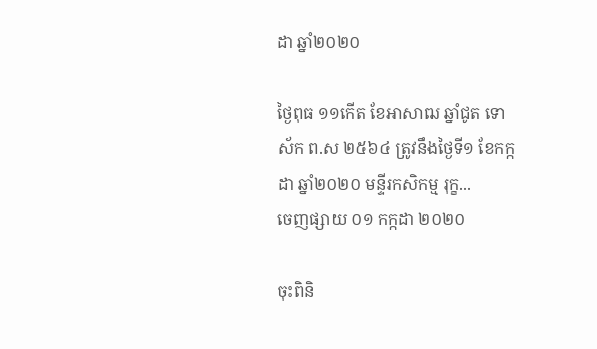ដា ឆ្នាំ២០២០

ថ្ងៃពុធ ១១កើត ខែអាសាឍ ឆ្នាំជូត ទោស័ក ព.ស ២៥៦៤ ត្រូវនឹងថ្ងៃទី១ ខែកក្កដា ឆ្នាំ២០២០ មន្ទីរកសិកម្ម រុក្ខ...
ចេញផ្សាយ ០១ កក្កដា ២០២០

ចុះពិនិ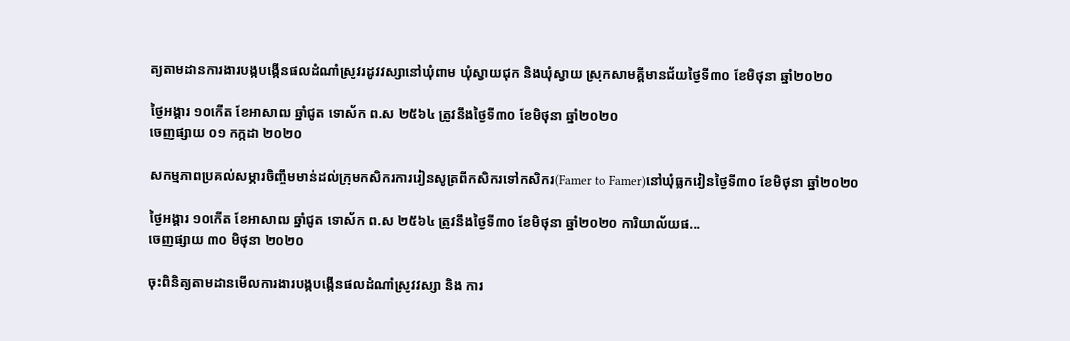ត្យតាមដានការងារបង្កបង្កើនផលដំណាំស្រូវរដូវវស្សានៅឃុំពាម ឃុំស្វាយជុក និងឃុំស្វាយ ស្រុកសាមគ្គីមានជ័យថ្ងៃទី៣០ ខែមិថុនា ឆ្នាំ២០២០

ថ្ងៃអង្គារ ១០កើត ខែអាសាឍ ឆ្នាំជូត ទោស័ក ព.ស ២៥៦៤ ត្រូវនឹងថ្ងៃទី៣០ ខែមិថុនា ឆ្នាំ២០២០
ចេញផ្សាយ ០១ កក្កដា ២០២០

សកម្មភាពប្រគល់សម្ភារចិញ្ចឹមមាន់ដល់ក្រុមកសិករការរៀនសូត្រពីកសិករទៅកសិករ(Famer to Famer)នៅឃុំធ្លកវៀនថ្ងៃទី៣០ ខែមិថុនា ឆ្នាំ២០២០

ថ្ងៃអង្គារ ១០កើត ខែអាសាឍ ឆ្នាំជូត ទោស័ក ព.ស ២៥៦៤ ត្រូវនឹងថ្ងៃទី៣០ ខែមិថុនា ឆ្នាំ២០២០ ការិយាល័យផ...
ចេញផ្សាយ ៣០ មិថុនា ២០២០

ចុះពិនិត្យតាមដានមើលការងារបង្កបង្កើនផលដំណាំស្រូវវស្សា និង ការ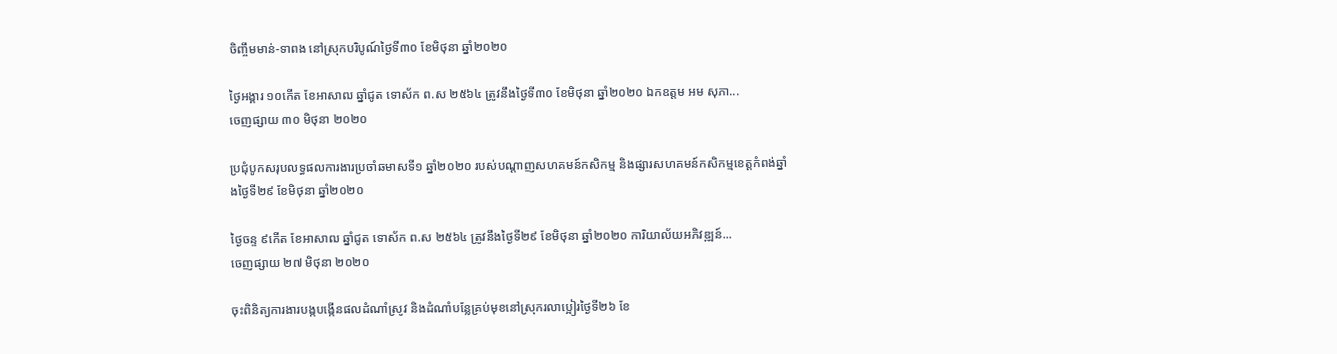ចិញ្ចឹមមាន់-ទាពង នៅស្រុកបរិបូណ៍ថ្ងៃទី៣០ ខែមិថុនា ឆ្នាំ២០២០

ថ្ងៃអង្គារ ១០កើត ខែអាសាឍ ឆ្នាំជូត ទោស័ក ព.ស ២៥៦៤ ត្រូវនឹងថ្ងៃទី៣០ ខែមិថុនា ឆ្នាំ២០២០ ឯកឧត្តម អម សុភា...
ចេញផ្សាយ ៣០ មិថុនា ២០២០

ប្រជុំបូកសរុបលទ្ធផលការងារប្រចាំឆមាសទី១ ឆ្នាំ២០២០ របស់បណ្តាញសហគមន៍កសិកម្ម និងផ្សារសហគមន៍កសិកម្មខេត្តកំពង់ឆ្នាំងថ្ងៃទី២៩ ខែមិថុនា ឆ្នាំ២០២០

ថ្ងៃចន្ទ ៩កើត ខែអាសាឍ ឆ្នាំជូត ទោស័ក ព.ស ២៥៦៤ ត្រូវនឹងថ្ងៃទី២៩ ខែមិថុនា ឆ្នាំ២០២០ ការិយាល័យអភិវឌ្ឍន៍...
ចេញផ្សាយ ២៧ មិថុនា ២០២០

ចុះពិនិត្យការងារបង្កបង្កើនផលដំណាំស្រូវ និងដំណាំបន្លែគ្រប់មុខនៅស្រុករលាប្អៀរថ្ងៃទី២៦ ខែ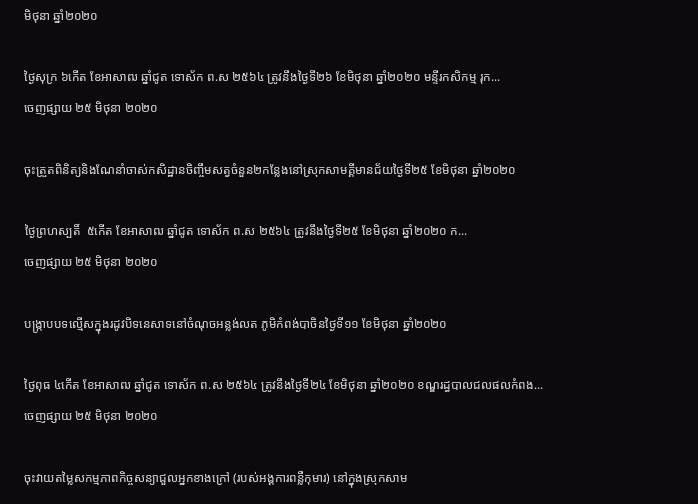មិថុនា ឆ្នាំ២០២០

ថ្ងៃសុក្រ ៦កើត ខែអាសាឍ ឆ្នាំជូត ទោស័ក ព.ស ២៥៦៤ ត្រូវនឹងថ្ងៃទី២៦ ខែមិថុនា ឆ្នាំ២០២០ មន្ទីរកសិកម្ម រុក...
ចេញផ្សាយ ២៥ មិថុនា ២០២០

ចុះត្រួតពិនិត្យនិងណែនាំចាស់កសិដ្ឋានចិញ្ចឹមសត្វចំនួន២កន្លែងនៅស្រុកសាមគ្គីមានជ័យថ្ងៃទី២៥ ខែមិថុនា ឆ្នាំ២០២០

ថ្ងៃព្រហស្បតិ៍  ៥កើត ខែអាសាឍ ឆ្នាំជូត ទោស័ក ព.ស ២៥៦៤ ត្រូវនឹងថ្ងៃទី២៥ ខែមិថុនា ឆ្នាំ២០២០ ក...
ចេញផ្សាយ ២៥ មិថុនា ២០២០

បង្ក្រាបបទល្មើសក្នុងរដូវបិទនេសាទនៅចំណុចអន្លង់លត ភូមិកំពង់បាចិនថ្ងៃទី១១ ខែមិថុនា ឆ្នាំ២០២០

ថ្ងៃពុធ ៤កើត ខែអាសាឍ ឆ្នាំជូត ទោស័ក ព.ស ២៥៦៤ ត្រូវនឹងថ្ងៃទី២៤ ខែមិថុនា ឆ្នាំ២០២០ ខណ្ឌរដ្ធបាលជលផលកំពង...
ចេញផ្សាយ ២៥ មិថុនា ២០២០

ចុះវាយតម្លៃសកម្មភាពកិច្ចសន្យាជួលអ្នកខាងក្រៅ (របស់អង្គការពន្លឺកុមារ) នៅក្នុងស្រុកសាម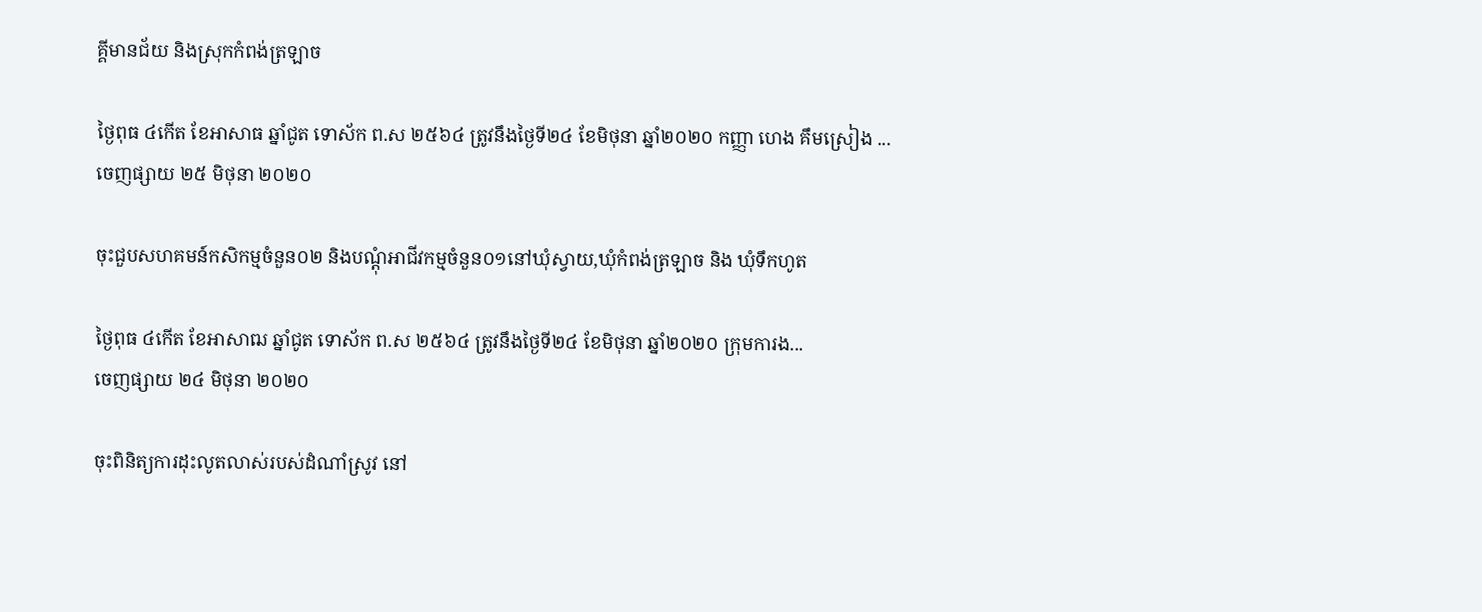គ្គីមានជ័យ និងស្រុកកំពង់ត្រឡាច

ថ្ងៃពុធ ៤កើត ខែអាសាធ ឆ្នាំជូត ទោស័ក ព.ស ២៥៦៤ ត្រូវនឹងថ្ងៃទី២៤ ខែមិថុនា ឆ្នាំ២០២០ កញ្ញា ហេង គឹមស្រៀង ...
ចេញផ្សាយ ២៥ មិថុនា ២០២០

ចុះជួបសហគមន៍កសិកម្មចំនួន០២ និងបណ្តុំអាជីវកម្មចំនួន០១នៅឃុំស្វាយ,ឃុំកំពង់ត្រឡាច និង ឃុំទឹកហូត

ថ្ងៃពុធ ៤កើត ខែអាសាឍ ឆ្នាំជូត ទោស័ក ព.ស ២៥៦៤ ត្រូវនឹងថ្ងៃទី២៤ ខែមិថុនា ឆ្នាំ២០២០ ក្រុមការង...
ចេញផ្សាយ ២៤ មិថុនា ២០២០

ចុះពិនិត្យការដុះលូតលាស់របស់ដំណាំស្រូវ នៅ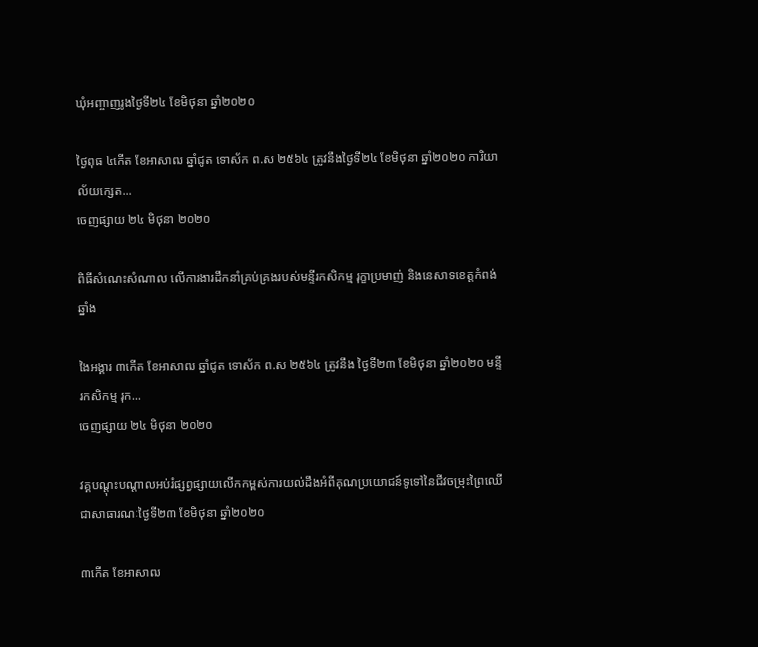ឃុំអញ្ចាញរូងថ្ងៃទី២៤ ខែមិថុនា ឆ្នាំ២០២០

ថ្ងៃពុធ ៤កើត ខែអាសាឍ ឆ្នាំជូត ទោស័ក ព.ស ២៥៦៤ ត្រូវនឹងថ្ងៃទី២៤ ខែមិថុនា ឆ្នាំ២០២០ ការិយាល័យក្សេត...
ចេញផ្សាយ ២៤ មិថុនា ២០២០

ពិធីសំណេះសំណាល លើការងារដឹកនាំគ្រប់គ្រងរបស់មន្ទីរកសិកម្ម រុក្ខាប្រមាញ់ និងនេសាទខេត្តកំពង់ឆ្នាំង

ងៃអង្គារ ៣កើត ខែអាសាឍ ឆ្នាំជូត ទោស័ក ព.ស ២៥៦៤ ត្រូវនឹង ថ្ងៃទី២៣ ខែមិថុនា ឆ្នាំ២០២០ មន្ទីរកសិកម្ម រុក...
ចេញផ្សាយ ២៤ មិថុនា ២០២០

វគ្គបណ្តុះបណ្តាលអប់រំផ្សព្វផ្សាយលើកកម្ពស់ការយល់ដឹងអំពីគុណប្រយោជន៍ទូទៅនៃជីវចម្រុះព្រៃឈើជាសាធារណៈថ្ងៃទី២៣ ខែមិថុនា ឆ្នាំ២០២០

៣កើត ខែអាសាឍ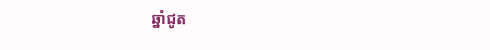ឆ្នាំជូត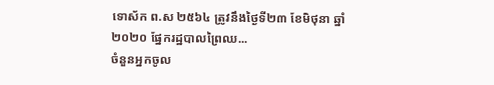ទោស័ក ព.ស ២៥៦៤ ត្រូវនឹងថ្ងៃទី២៣ ខែមិថុនា ឆ្នាំ២០២០ ផ្នែករដ្ឋបាលព្រៃឈ...
ចំនួនអ្នកចូល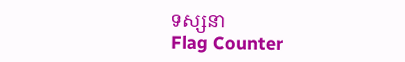ទស្សនា
Flag Counter